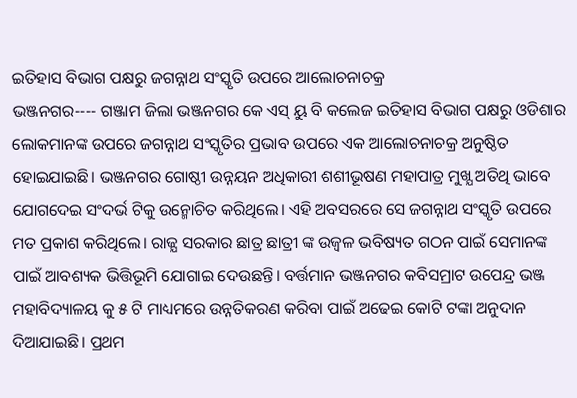ଇତିହାସ ବିଭାଗ ପକ୍ଷରୁ ଜଗନ୍ନାଥ ସଂସ୍କୃତି ଉପରେ ଆଲୋଚନାଚକ୍ର
ଭଞ୍ଜନଗର---- ଗଞ୍ଜାମ ଜିଲା ଭଞ୍ଜନଗର କେ ଏସ୍ ୟୁ ବି କଲେଜ ଇତିହାସ ବିଭାଗ ପକ୍ଷରୁ ଓଡିଶାର ଲୋକମାନଙ୍କ ଉପରେ ଜଗନ୍ନାଥ ସଂସ୍କୃତିର ପ୍ରଭାବ ଉପରେ ଏକ ଆଲୋଚନାଚକ୍ର ଅନୁଷ୍ଠିତ ହୋଇଯାଇଛି। ଭଞ୍ଜନଗର ଗୋଷ୍ଠୀ ଉନ୍ନୟନ ଅଧିକାରୀ ଶଶୀଭୂଷଣ ମହାପାତ୍ର ମୁଖ୍ଯ ଅତିଥି ଭାବେ ଯୋଗଦେଇ ସଂଦର୍ଭ ଟିକୁ ଉନ୍ମୋଚିତ କରିଥିଲେ। ଏହି ଅବସରରେ ସେ ଜଗନ୍ନାଥ ସଂସ୍କୃତି ଉପରେ ମତ ପ୍ରକାଶ କରିଥିଲେ। ରାଜ୍ଯ ସରକାର ଛାତ୍ର ଛାତ୍ରୀ ଙ୍କ ଉଜ୍ୱଳ ଭବିଷ୍ୟତ ଗଠନ ପାଇଁ ସେମାନଙ୍କ ପାଇଁ ଆବଶ୍ୟକ ଭିତ୍ତିଭୂମି ଯୋଗାଇ ଦେଉଛନ୍ତି। ବର୍ତ୍ତମାନ ଭଞ୍ଜନଗର କବିସମ୍ରାଟ ଉପେନ୍ଦ୍ର ଭଞ୍ଜ ମହାବିଦ୍ୟାଳୟ କୁ ୫ ଟି ମାଧ୍ୟମରେ ଉନ୍ନତିକରଣ କରିବା ପାଇଁ ଅଢେଇ କୋଟି ଟଙ୍କା ଅନୁଦାନ ଦିଆଯାଇଛି। ପ୍ରଥମ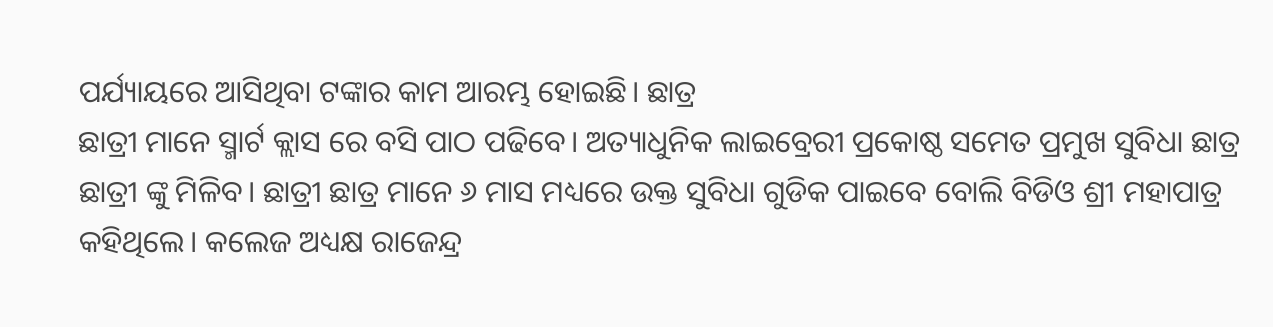ପର୍ଯ୍ୟାୟରେ ଆସିଥିବା ଟଙ୍କାର କାମ ଆରମ୍ଭ ହୋଇଛି। ଛାତ୍ର
ଛାତ୍ରୀ ମାନେ ସ୍ମାର୍ଟ କ୍ଲାସ ରେ ବସି ପାଠ ପଢିବେ। ଅତ୍ୟାଧୁନିକ ଲାଇବ୍ରେରୀ ପ୍ରକୋଷ୍ଠ ସମେତ ପ୍ରମୁଖ ସୁବିଧା ଛାତ୍ର ଛାତ୍ରୀ ଙ୍କୁ ମିଳିବ। ଛାତ୍ରୀ ଛାତ୍ର ମାନେ ୬ ମାସ ମଧ୍ୟରେ ଉକ୍ତ ସୁବିଧା ଗୁଡିକ ପାଇବେ ବୋଲି ବିଡିଓ ଶ୍ରୀ ମହାପାତ୍ର କହିଥିଲେ। କଲେଜ ଅଧ୍ୟକ୍ଷ ରାଜେନ୍ଦ୍ର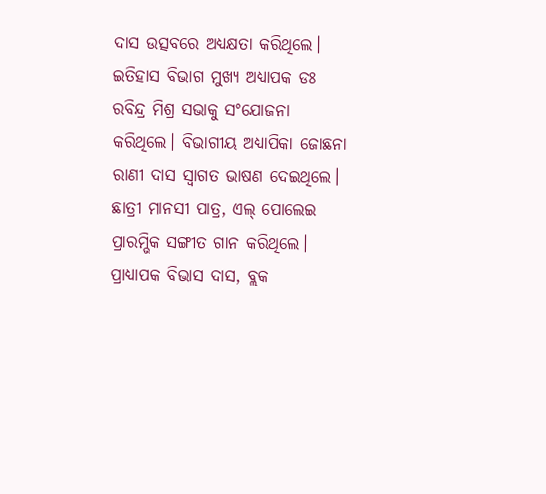ଦାସ ଉତ୍ସବରେ ଅଧ୍ୟକ୍ଷତା କରିଥିଲେ। ଇତିହାସ ବିଭାଗ ମୁଖ୍ଯ ଅଧ୍ୟାପକ ଡଃ ରବିନ୍ଦ୍ର ମିଶ୍ର ସଭାକୁ ସଂଯୋଜନା କରିଥିଲେ। ବିଭାଗୀୟ ଅଧ୍ୟାପିକା ଜୋଛନା ରାଣୀ ଦାସ ସ୍ୱାଗତ ଭାଷଣ ଦେଇଥିଲେ। ଛାତ୍ରୀ ମାନସୀ ପାତ୍ର, ଏଲ୍ ପୋଲେଇ ପ୍ରାରମ୍ଭିକ ସଙ୍ଗୀତ ଗାନ କରିଥିଲେ। ପ୍ରାଧ୍ୟାପକ ବିଭାସ ଦାସ, ବ୍ଲକ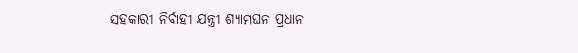ସହକାରୀ ନିର୍ବାହୀ ଯନ୍ତ୍ରୀ ଶ୍ୟାମଘନ ପ୍ରଧାନ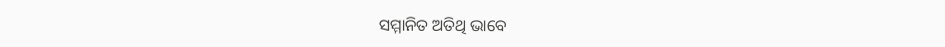ସମ୍ମାନିତ ଅତିଥି ଭାବେ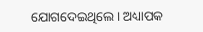ଯୋଗଦେଇଥିଲେ। ଅଧ୍ୟାପକ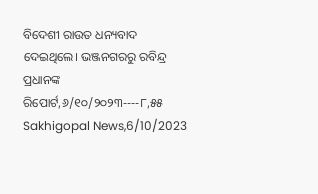ବିଦେଶୀ ରାଉତ ଧନ୍ୟବାଦ ଦେଇଥିଲେ। ଭଞ୍ଜନଗରରୁ ରବିନ୍ଦ୍ର ପ୍ରଧାନଙ୍କ ରିପୋର୍ଟ,୬/୧୦/୨୦୨୩----୮,୫୫ Sakhigopal News,6/10/2023